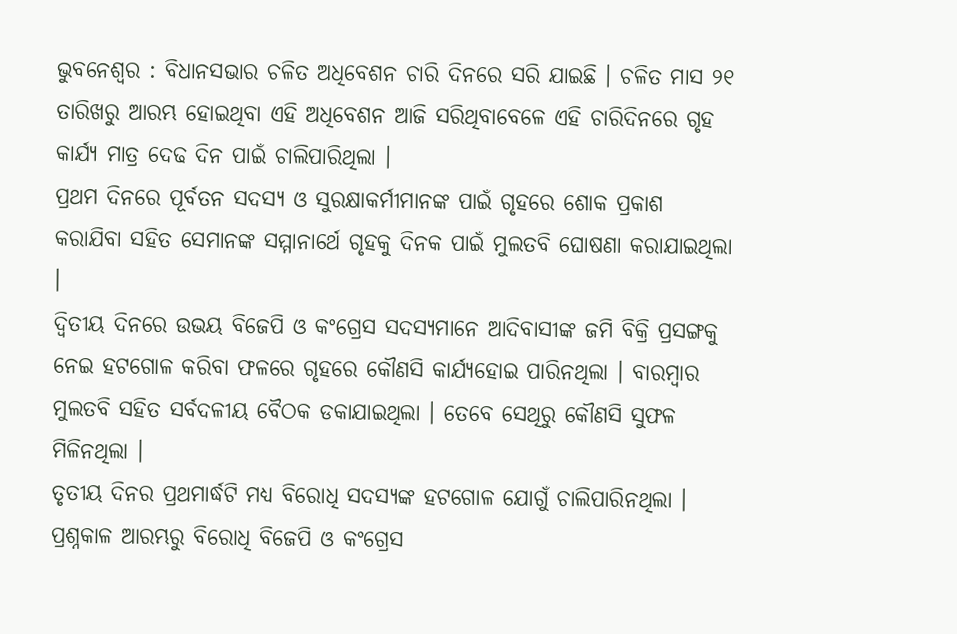ଭୁବନେଶ୍ୱର : ବିଧାନସଭାର ଚଳିତ ଅଧିବେଶନ ଚାରି ଦିନରେ ସରି ଯାଇଛି । ଚଳିତ ମାସ ୨୧ ତାରିଖରୁ ଆରମ୍ଭ ହୋଇଥିବା ଏହି ଅଧିବେଶନ ଆଜି ସରିଥିବାବେଳେ ଏହି ଚାରିଦିନରେ ଗୃହ କାର୍ଯ୍ୟ ମାତ୍ର ଦେଢ ଦିନ ପାଇଁ ଚାଲିପାରିଥିଲା ।
ପ୍ରଥମ ଦିନରେ ପୂର୍ବତନ ସଦସ୍ୟ ଓ ସୁରକ୍ଷାକର୍ମୀମାନଙ୍କ ପାଇଁ ଗୃହରେ ଶୋକ ପ୍ରକାଶ କରାଯିବା ସହିତ ସେମାନଙ୍କ ସମ୍ମାନାର୍ଥେ ଗୃହକୁ ଦିନକ ପାଇଁ ମୁଲତବି ଘୋଷଣା କରାଯାଇଥିଲା ।
ଦ୍ୱିତୀୟ ଦିନରେ ଉଭୟ ବିଜେପି ଓ କଂଗ୍ରେସ ସଦସ୍ୟମାନେ ଆଦିବାସୀଙ୍କ ଜମି ବିକ୍ରି ପ୍ରସଙ୍ଗକୁ ନେଇ ହଟଗୋଳ କରିବା ଫଳରେ ଗୃହରେ କୌଣସି କାର୍ଯ୍ୟହୋଇ ପାରିନଥିଲା । ବାରମ୍ବାର ମୁଲତବି ସହିତ ସର୍ବଦଳୀୟ ବୈଠକ ଡକାଯାଇଥିଲା । ତେବେ ସେଥିରୁ କୌଣସି ସୁଫଳ ମିଳିନଥିଲା ।
ତୃତୀୟ ଦିନର ପ୍ରଥମାର୍ଦ୍ଧଟି ମଧ୍ୟ ବିରୋଧି ସଦସ୍ୟଙ୍କ ହଟଗୋଳ ଯୋଗୁଁ ଚାଲିପାରିନଥିଲା । ପ୍ରଶ୍ନକାଳ ଆରମ୍ଭରୁ ବିରୋଧି ବିଜେପି ଓ କଂଗ୍ରେସ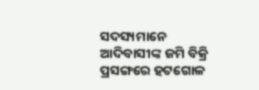ସଦସ୍ୟମାନେ ଆଦିବାସୀଙ୍କ ଜମି ବିକ୍ରି ପ୍ରସଙ୍ଗରେ ହଟଗୋଳ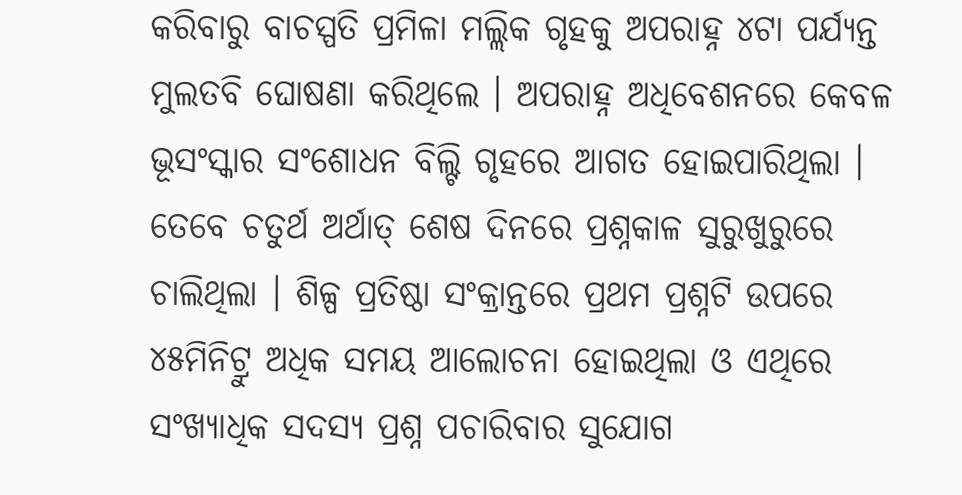କରିବାରୁ ବାଚସ୍ପତି ପ୍ରମିଳା ମଲ୍ଲିକ ଗୃହକୁ ଅପରାହ୍ନ ୪ଟା ପର୍ଯ୍ୟନ୍ତ ମୁଲତବି ଘୋଷଣା କରିଥିଲେ । ଅପରାହ୍ନ ଅଧିବେଶନରେ କେବଳ ଭୂସଂସ୍କାର ସଂଶୋଧନ ବିଲ୍ଟି ଗୃହରେ ଆଗତ ହୋଇପାରିଥିଲା ।
ତେବେ ଚତୁର୍ଥ ଅର୍ଥାତ୍ ଶେଷ ଦିନରେ ପ୍ରଶ୍ନକାଳ ସୁରୁଖୁରୁରେ ଚାଲିଥିଲା । ଶିଳ୍ପ ପ୍ରତିଷ୍ଠା ସଂକ୍ରାନ୍ତରେ ପ୍ରଥମ ପ୍ରଶ୍ନଟି ଉପରେ ୪୫ମିନିଟ୍ରୁ ଅଧିକ ସମୟ ଆଲୋଚନା ହୋଇଥିଲା ଓ ଏଥିରେ ସଂଖ୍ୟାଧିକ ସଦସ୍ୟ ପ୍ରଶ୍ନ ପଚାରିବାର ସୁଯୋଗ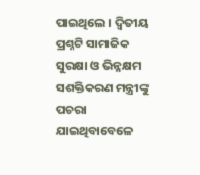ପାଇଥିଲେ । ଦ୍ୱିତୀୟ ପ୍ରଶ୍ନଟି ସାମାଜିକ ସୁରକ୍ଷା ଓ ଭିନ୍ନକ୍ଷମ ସଶକ୍ତିକରଣ ମନ୍ତ୍ରୀଙ୍କୁ ପଚରା ଯାଇଥିବାବେଳେ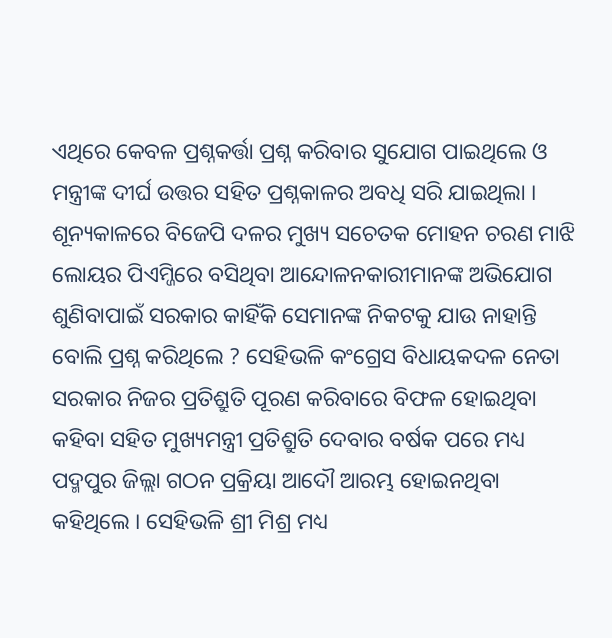ଏଥିରେ କେବଳ ପ୍ରଶ୍ନକର୍ତ୍ତା ପ୍ରଶ୍ନ କରିବାର ସୁଯୋଗ ପାଇଥିଲେ ଓ ମନ୍ତ୍ରୀଙ୍କ ଦୀର୍ଘ ଉତ୍ତର ସହିତ ପ୍ରଶ୍ନକାଳର ଅବଧି ସରି ଯାଇଥିଲା ।
ଶୂନ୍ୟକାଳରେ ବିଜେପି ଦଳର ମୁଖ୍ୟ ସଚେତକ ମୋହନ ଚରଣ ମାଝି ଲୋୟର ପିଏମ୍ଜିରେ ବସିଥିବା ଆନ୍ଦୋଳନକାରୀମାନଙ୍କ ଅଭିଯୋଗ ଶୁଣିବାପାଇଁ ସରକାର କାହିଁକି ସେମାନଙ୍କ ନିକଟକୁ ଯାଉ ନାହାନ୍ତି ବୋଲି ପ୍ରଶ୍ନ କରିଥିଲେ ? ସେହିଭଳି କଂଗ୍ରେସ ବିଧାୟକଦଳ ନେତା ସରକାର ନିଜର ପ୍ରତିଶ୍ରୁତି ପୂରଣ କରିବାରେ ବିଫଳ ହୋଇଥିବା କହିବା ସହିତ ମୁଖ୍ୟମନ୍ତ୍ରୀ ପ୍ରତିଶ୍ରୁତି ଦେବାର ବର୍ଷକ ପରେ ମଧ୍ୟ ପଦ୍ମପୁର ଜିଲ୍ଲା ଗଠନ ପ୍ରକ୍ରିୟା ଆଦୌ ଆରମ୍ଭ ହୋଇନଥିବା କହିଥିଲେ । ସେହିଭଳି ଶ୍ରୀ ମିଶ୍ର ମଧ୍ୟ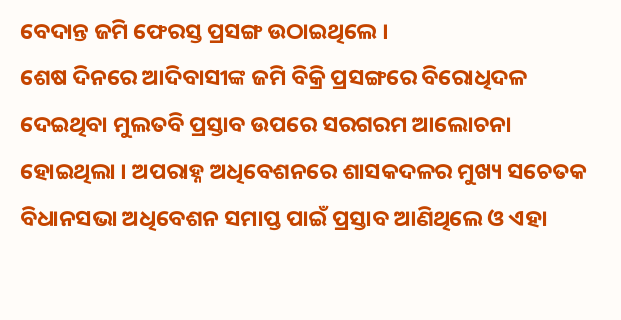ବେଦାନ୍ତ ଜମି ଫେରସ୍ତ ପ୍ରସଙ୍ଗ ଉଠାଇଥିଲେ ।
ଶେଷ ଦିନରେ ଆଦିବାସୀଙ୍କ ଜମି ବିକ୍ରି ପ୍ରସଙ୍ଗରେ ବିରୋଧିଦଳ ଦେଇଥିବା ମୁଲତବି ପ୍ରସ୍ତାବ ଉପରେ ସରଗରମ ଆଲୋଚନା ହୋଇଥିଲା । ଅପରାହ୍ନ ଅଧିବେଶନରେ ଶାସକଦଳର ମୁଖ୍ୟ ସଚେତକ ବିଧାନସଭା ଅଧିବେଶନ ସମାପ୍ତ ପାଇଁ ପ୍ରସ୍ତାବ ଆଣିଥିଲେ ଓ ଏହା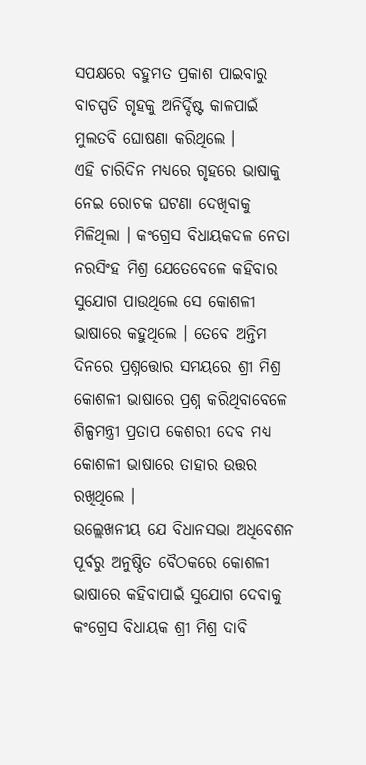ସପକ୍ଷରେ ବହୁମତ ପ୍ରକାଶ ପାଇବାରୁ ବାଚସ୍ପତି ଗୃହକୁ ଅନିର୍ଦ୍ଦିଷ୍ଟ କାଳପାଇଁ ମୁଲତବି ଘୋଷଣା କରିଥିଲେ ।
ଏହି ଚାରିଦିନ ମଧ୍ୟରେ ଗୃହରେ ଭାଷାକୁ ନେଇ ରୋଚକ ଘଟଣା ଦେଖିବାକୁ ମିଳିଥିଲା । କଂଗ୍ରେସ ବିଧାୟକଦଳ ନେତା ନରସିଂହ ମିଶ୍ର ଯେତେବେଳେ କହିବାର ସୁଯୋଗ ପାଉଥିଲେ ସେ କୋଶଳୀ ଭାଷାରେ କହୁଥିଲେ । ତେବେ ଅନ୍ତିମ ଦିନରେ ପ୍ରଶ୍ନତ୍ତୋର ସମୟରେ ଶ୍ରୀ ମିଶ୍ର କୋଶଳୀ ଭାଷାରେ ପ୍ରଶ୍ନ କରିଥିବାବେଳେ ଶିଳ୍ପମନ୍ତ୍ରୀ ପ୍ରତାପ କେଶରୀ ଦେବ ମଧ୍ୟ କୋଶଳୀ ଭାଷାରେ ତାହାର ଉତ୍ତର ରଖିଥିଲେ ।
ଉଲ୍ଲେଖନୀୟ ଯେ ବିଧାନସଭା ଅଧିବେଶନ ପୂର୍ବରୁ ଅନୁଷ୍ଠିତ ବୈଠକରେ କୋଶଳୀ ଭାଷାରେ କହିବାପାଇଁ ସୁଯୋଗ ଦେବାକୁ କଂଗ୍ରେସ ବିଧାୟକ ଶ୍ରୀ ମିଶ୍ର ଦାବି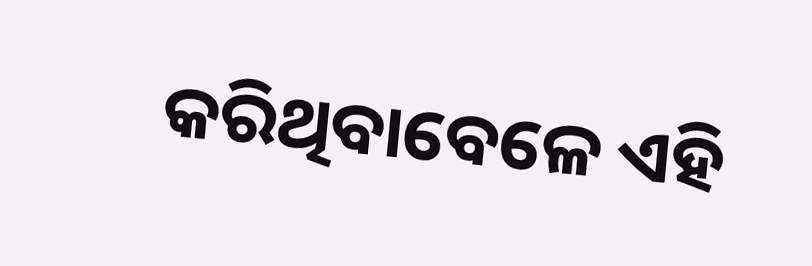କରିଥିବାବେଳେ ଏହି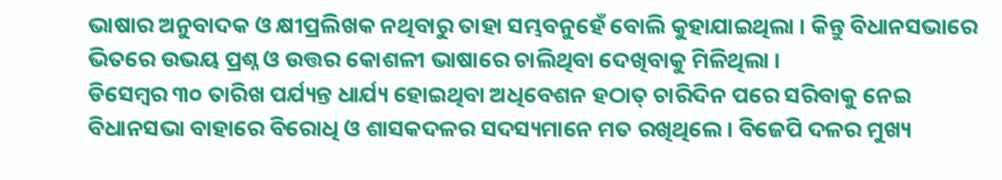ଭାଷାର ଅନୁବାଦକ ଓ କ୍ଷୀପ୍ରଲିଖକ ନଥିବାରୁ ତାହା ସମ୍ଭବନୁହେଁ ବୋଲି କୁହାଯାଇଥିଲା । କିନ୍ତୁ ବିଧାନସଭାରେ ଭିତରେ ଉଭୟ ପ୍ରଶ୍ନ ଓ ଉତ୍ତର କୋଶଳୀ ଭାଷାରେ ଚାଲିଥିବା ଦେଖିବାକୁ ମିଳିଥିଲା ।
ଡିସେମ୍ବର ୩୦ ତାରିଖ ପର୍ଯ୍ୟନ୍ତ ଧାର୍ଯ୍ୟ ହୋଇଥିବା ଅଧିବେଶନ ହଠାତ୍ ଚାରିଦିନ ପରେ ସରିବାକୁ ନେଇ ବିଧାନସଭା ବାହାରେ ବିରୋଧି ଓ ଶାସକଦଳର ସଦସ୍ୟମାନେ ମତ ରଖିଥିଲେ । ବିଜେପି ଦଳର ମୁଖ୍ୟ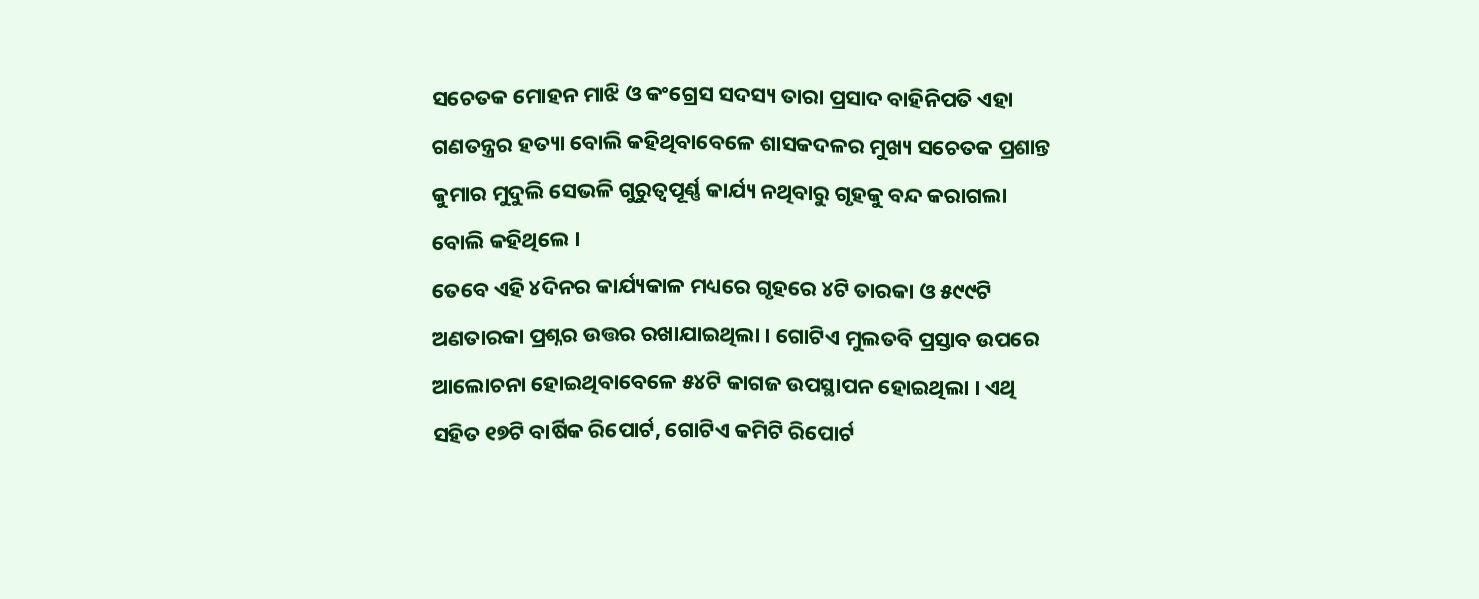ସଚେତକ ମୋହନ ମାଝି ଓ କଂଗ୍ରେସ ସଦସ୍ୟ ତାରା ପ୍ରସାଦ ବାହିନିପତି ଏହା ଗଣତନ୍ତ୍ରର ହତ୍ୟା ବୋଲି କହିଥିବାବେଳେ ଶାସକଦଳର ମୁଖ୍ୟ ସଚେତକ ପ୍ରଶାନ୍ତ କୁମାର ମୁଦୁଲି ସେଭଳି ଗୁରୁତ୍ୱପୂର୍ଣ୍ଣ କାର୍ଯ୍ୟ ନଥିବାରୁ ଗୃହକୁ ବନ୍ଦ କରାଗଲା ବୋଲି କହିଥିଲେ ।
ତେବେ ଏହି ୪ଦିନର କାର୍ଯ୍ୟକାଳ ମଧ୍ୟରେ ଗୃହରେ ୪ଟି ତାରକା ଓ ୫୯୯ଟି ଅଣତାରକା ପ୍ରଶ୍ନର ଉତ୍ତର ରଖାଯାଇଥିଲା । ଗୋଟିଏ ମୁଲତବି ପ୍ରସ୍ତାବ ଉପରେ ଆଲୋଚନା ହୋଇଥିବାବେଳେ ୫୪ଟି କାଗଜ ଉପସ୍ଥାପନ ହୋଇଥିଲା । ଏଥି ସହିତ ୧୭ଟି ବାର୍ଷିକ ରିପୋର୍ଟ, ଗୋଟିଏ କମିଟି ରିପୋର୍ଟ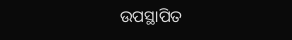ଉପସ୍ଥାପିତ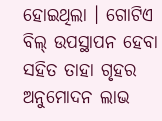ହୋଇଥିଲା । ଗୋଟିଏ ବିଲ୍ ଉପସ୍ଥାପନ ହେବା ସହିତ ତାହା ଗୃହର ଅନୁମୋଦନ ଲାଭ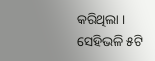କରିଥିଲା । ସେହିଭଳି ୫ଟି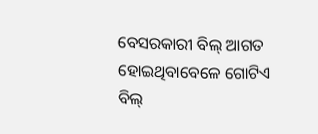ବେସରକାରୀ ବିଲ୍ ଆଗତ ହୋଇଥିବାବେଳେ ଗୋଟିଏ ବିଲ୍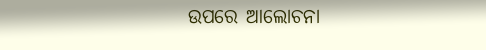ଉପରେ ଆଲୋଚନା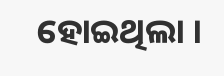ହୋଇଥିଲା ।